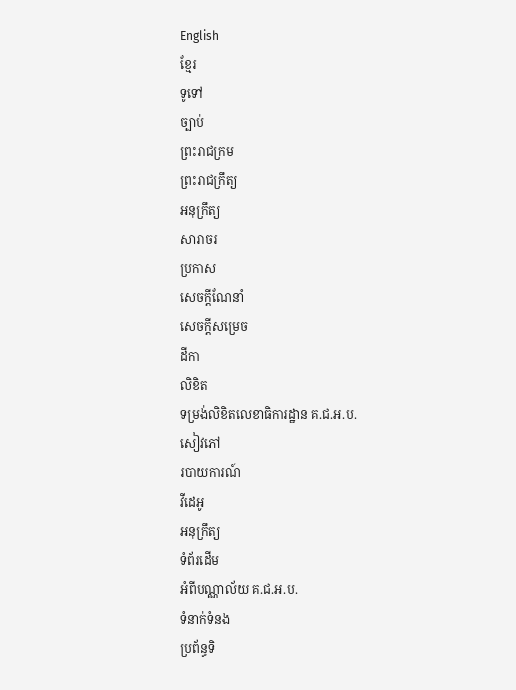English
ខ្មែរ
ទូទៅ
ច្បាប់
ព្រះរាជក្រម
ព្រះរាជក្រឹត្យ
អនុក្រឹត្យ
សារាចរ
ប្រកាស
សេចក្ដីណែនាំ
សេចក្ដីសម្រេច
ដីកា
លិខិត
ទម្រង់លិខិតលេខាធិការដ្ឋាន គ.ជ.អ.ប.
សៀវភៅ
របាយការណ៍
វីដេអូ
អនុក្រឹត្យ
ទំព័រដើម
អំពីបណ្ណាល័យ គ.ជ.អ.ប.
ទំនាក់ទំនង
ប្រព័ន្ធទិ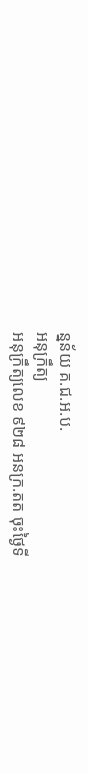ន្នន័យ គ.ជ.អ.ប.
អនុក្រឹត្យ
អនុក្រឹត្យលេខ ៩២៨ អនក្រ.តត ចុះថ្ងៃទី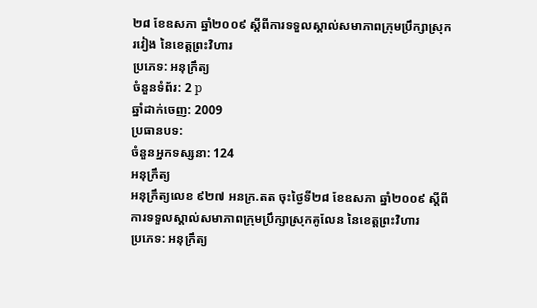២៨ ខែឧសភា ឆ្នាំ២០០៩ ស្ដីពីការទទួលស្គាល់សមាភាពក្រុមប្រឹក្សាស្រុករវៀង នៃខេត្ដព្រះវិហារ
ប្រភេទ: អនុក្រឹត្យ
ចំនួនទំព័រ: 2 p
ឆ្នាំដាក់ចេញ: 2009
ប្រធានបទ:
ចំនួនអ្នកទស្សនា: 124
អនុក្រឹត្យ
អនុក្រឹត្យលេខ ៩២៧ អនក្រ.តត ចុះថ្ងៃទី២៨ ខែឧសភា ឆ្នាំ២០០៩ ស្ដីពីការទទួលស្គាល់សមាភាពក្រុមប្រឹក្សាស្រុកគូលែន នៃខេត្ដព្រះវិហារ
ប្រភេទ: អនុក្រឹត្យ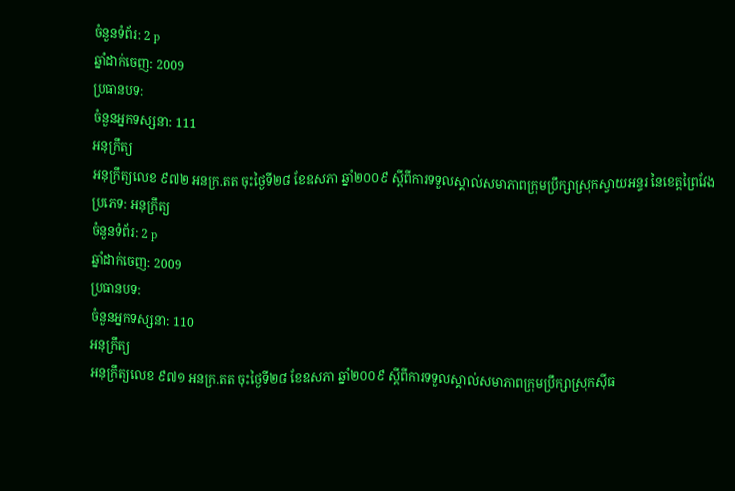ចំនួនទំព័រ: 2 p
ឆ្នាំដាក់ចេញ: 2009
ប្រធានបទ:
ចំនួនអ្នកទស្សនា: 111
អនុក្រឹត្យ
អនុក្រឹត្យលេខ ៩៧២ អនក្រ.តត ចុះថ្ងៃទី២៨ ខែឧសភា ឆ្នាំ២០០៩ ស្ដីពីការទទួលស្គាល់សមាភាពក្រុមប្រឹក្សាស្រុកស្វាយអន្ទរ នៃខេត្ដព្រៃវែង
ប្រភេទ: អនុក្រឹត្យ
ចំនួនទំព័រ: 2 p
ឆ្នាំដាក់ចេញ: 2009
ប្រធានបទ:
ចំនួនអ្នកទស្សនា: 110
អនុក្រឹត្យ
អនុក្រឹត្យលេខ ៩៧១ អនក្រ.តត ចុះថ្ងៃទី២៨ ខែឧសភា ឆ្នាំ២០០៩ ស្ដីពីការទទួលស្គាល់សមាភាពក្រុមប្រឹក្សាស្រុកស៊ីធ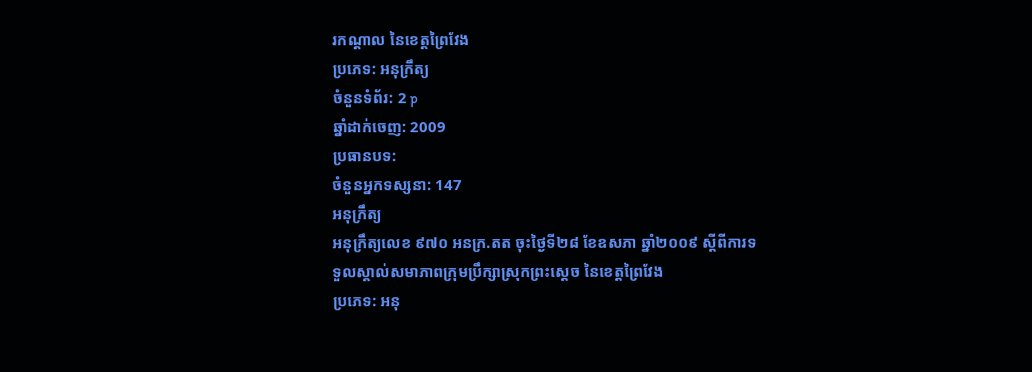រកណ្ដាល នៃខេត្ដព្រៃវែង
ប្រភេទ: អនុក្រឹត្យ
ចំនួនទំព័រ: 2 p
ឆ្នាំដាក់ចេញ: 2009
ប្រធានបទ:
ចំនួនអ្នកទស្សនា: 147
អនុក្រឹត្យ
អនុក្រឹត្យលេខ ៩៧០ អនក្រ.តត ចុះថ្ងៃទី២៨ ខែឧសភា ឆ្នាំ២០០៩ ស្ដីពីការទទួលស្គាល់សមាភាពក្រុមប្រឹក្សាស្រុកព្រះស្ដេច នៃខេត្ដព្រៃវែង
ប្រភេទ: អនុ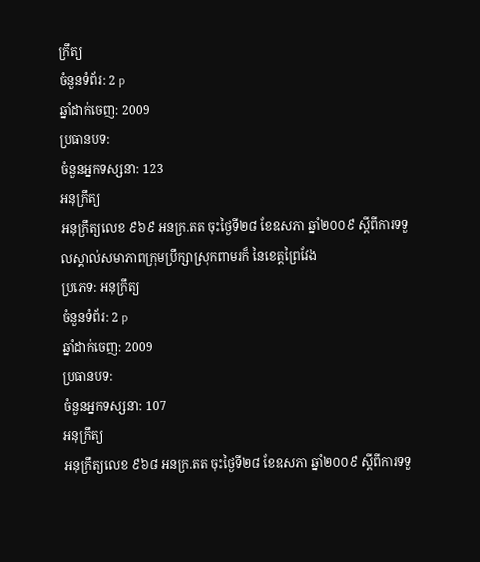ក្រឹត្យ
ចំនួនទំព័រ: 2 p
ឆ្នាំដាក់ចេញ: 2009
ប្រធានបទ:
ចំនួនអ្នកទស្សនា: 123
អនុក្រឹត្យ
អនុក្រឹត្យលេខ ៩៦៩ អនក្រ.តត ចុះថ្ងៃទី២៨ ខែឧសភា ឆ្នាំ២០០៩ ស្ដីពីការទទួលស្គាល់សមាភាពក្រុមប្រឹក្សាស្រុកពាមរក៏ នៃខេត្ដព្រៃវែង
ប្រភេទ: អនុក្រឹត្យ
ចំនួនទំព័រ: 2 p
ឆ្នាំដាក់ចេញ: 2009
ប្រធានបទ:
ចំនួនអ្នកទស្សនា: 107
អនុក្រឹត្យ
អនុក្រឹត្យលេខ ៩៦៨ អនក្រ.តត ចុះថ្ងៃទី២៨ ខែឧសភា ឆ្នាំ២០០៩ ស្ដីពីការទទួ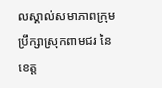លស្គាល់សមាភាពក្រុមប្រឹក្សាស្រុកពាមជរ នៃខេត្ដ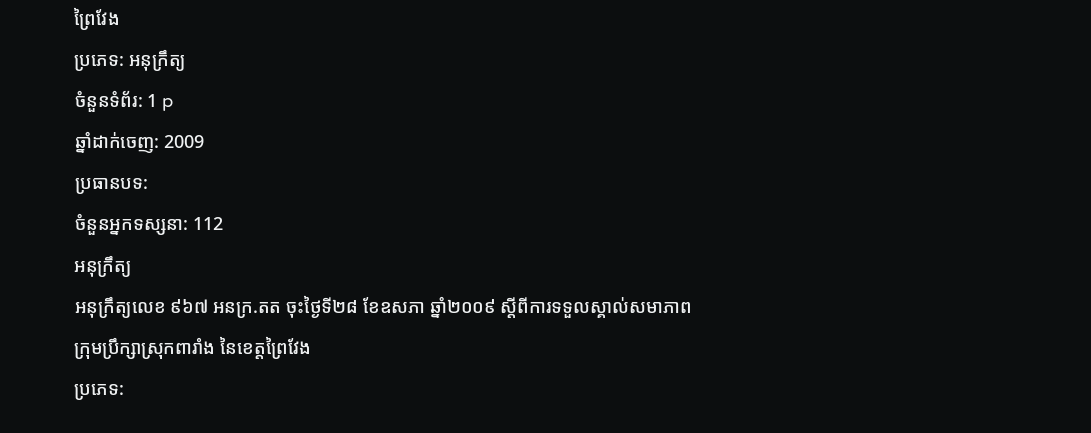ព្រៃវែង
ប្រភេទ: អនុក្រឹត្យ
ចំនួនទំព័រ: 1 p
ឆ្នាំដាក់ចេញ: 2009
ប្រធានបទ:
ចំនួនអ្នកទស្សនា: 112
អនុក្រឹត្យ
អនុក្រឹត្យលេខ ៩៦៧ អនក្រ.តត ចុះថ្ងៃទី២៨ ខែឧសភា ឆ្នាំ២០០៩ ស្ដីពីការទទួលស្គាល់សមាភាពក្រុមប្រឹក្សាស្រុកពារាំង នៃខេត្ដព្រៃវែង
ប្រភេទ: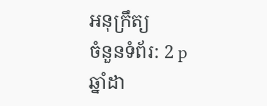អនុក្រឹត្យ
ចំនួនទំព័រ: 2 p
ឆ្នាំដា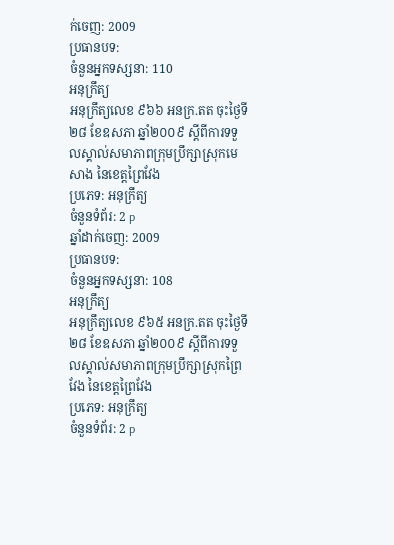ក់ចេញ: 2009
ប្រធានបទ:
ចំនួនអ្នកទស្សនា: 110
អនុក្រឹត្យ
អនុក្រឹត្យលេខ ៩៦៦ អនក្រ.តត ចុះថ្ងៃទី២៨ ខែឧសភា ឆ្នាំ២០០៩ ស្ដីពីការទទួលស្គាល់សមាភាពក្រុមប្រឹក្សាស្រុកមេសាង នៃខេត្ដព្រៃវែង
ប្រភេទ: អនុក្រឹត្យ
ចំនួនទំព័រ: 2 p
ឆ្នាំដាក់ចេញ: 2009
ប្រធានបទ:
ចំនួនអ្នកទស្សនា: 108
អនុក្រឹត្យ
អនុក្រឹត្យលេខ ៩៦៥ អនក្រ.តត ចុះថ្ងៃទី២៨ ខែឧសភា ឆ្នាំ២០០៩ ស្ដីពីការទទួលស្គាល់សមាភាពក្រុមប្រឹក្សាស្រុកព្រៃវែង នៃខេត្ដព្រៃវែង
ប្រភេទ: អនុក្រឹត្យ
ចំនួនទំព័រ: 2 p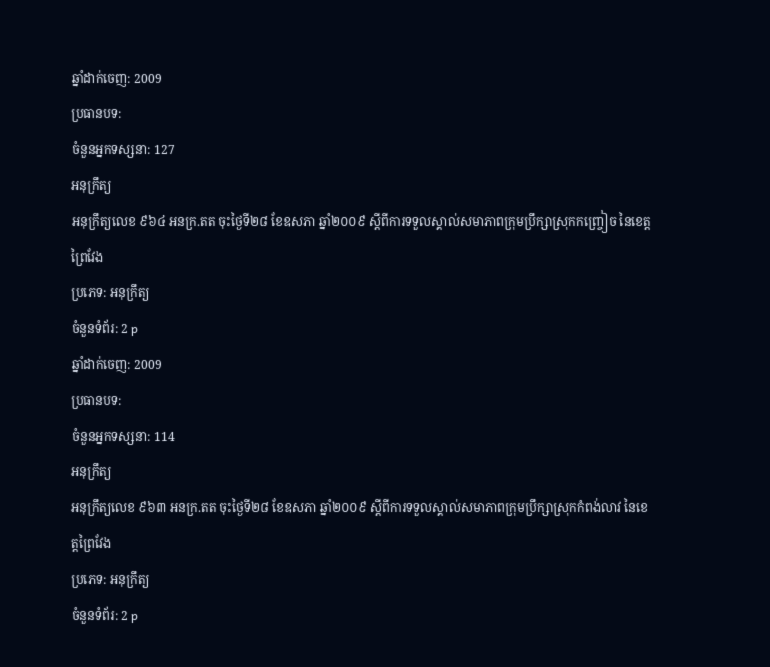ឆ្នាំដាក់ចេញ: 2009
ប្រធានបទ:
ចំនួនអ្នកទស្សនា: 127
អនុក្រឹត្យ
អនុក្រឹត្យលេខ ៩៦៤ អនក្រ.តត ចុះថ្ងៃទី២៨ ខែឧសភា ឆ្នាំ២០០៩ ស្ដីពីការទទួលស្គាល់សមាភាពក្រុមប្រឹក្សាស្រុកកញ្ច្រៀច នៃខេត្ដព្រៃវែង
ប្រភេទ: អនុក្រឹត្យ
ចំនួនទំព័រ: 2 p
ឆ្នាំដាក់ចេញ: 2009
ប្រធានបទ:
ចំនួនអ្នកទស្សនា: 114
អនុក្រឹត្យ
អនុក្រឹត្យលេខ ៩៦៣ អនក្រ.តត ចុះថ្ងៃទី២៨ ខែឧសភា ឆ្នាំ២០០៩ ស្ដីពីការទទួលស្គាល់សមាភាពក្រុមប្រឹក្សាស្រុកកំពង់លាវ នៃខេត្ដព្រៃវែង
ប្រភេទ: អនុក្រឹត្យ
ចំនួនទំព័រ: 2 p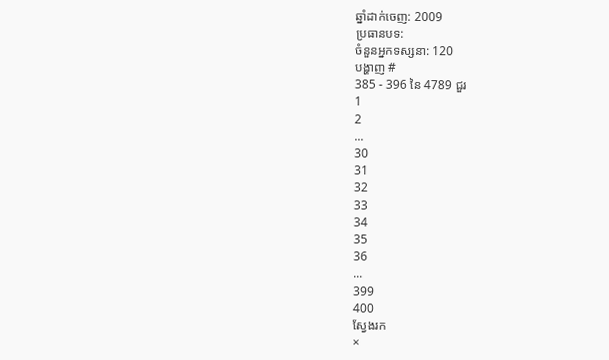ឆ្នាំដាក់ចេញ: 2009
ប្រធានបទ:
ចំនួនអ្នកទស្សនា: 120
បង្ហាញ #
385 - 396 នៃ 4789 ជួរ
1
2
...
30
31
32
33
34
35
36
...
399
400
ស្វែងរក
×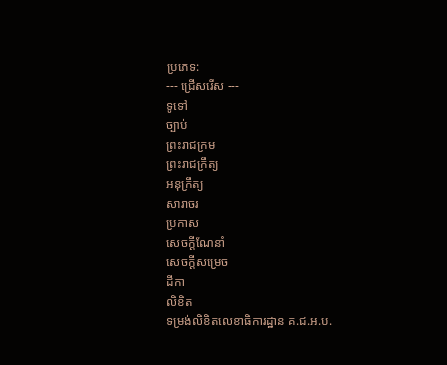ប្រភេទ:
--- ជ្រើសរើស ---
ទូទៅ
ច្បាប់
ព្រះរាជក្រម
ព្រះរាជក្រឹត្យ
អនុក្រឹត្យ
សារាចរ
ប្រកាស
សេចក្ដីណែនាំ
សេចក្ដីសម្រេច
ដីកា
លិខិត
ទម្រង់លិខិតលេខាធិការដ្ឋាន គ.ជ.អ.ប.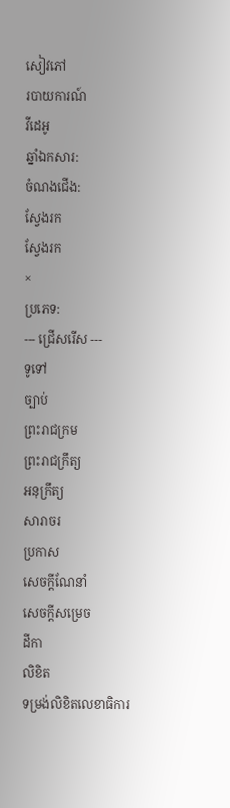សៀវភៅ
របាយការណ៍
វីដេអូ
ឆ្នាំឯកសារ:
ចំណងជើង:
ស្វែងរក
ស្វែងរក
×
ប្រភេទ:
--- ជ្រើសរើស ---
ទូទៅ
ច្បាប់
ព្រះរាជក្រម
ព្រះរាជក្រឹត្យ
អនុក្រឹត្យ
សារាចរ
ប្រកាស
សេចក្ដីណែនាំ
សេចក្ដីសម្រេច
ដីកា
លិខិត
ទម្រង់លិខិតលេខាធិការ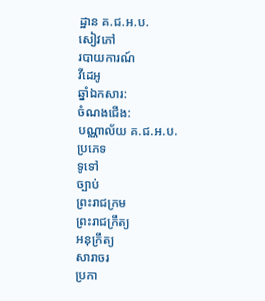ដ្ឋាន គ.ជ.អ.ប.
សៀវភៅ
របាយការណ៍
វីដេអូ
ឆ្នាំឯកសារ:
ចំណងជើង:
បណ្ណាល័យ គ.ជ.អ.ប.
ប្រភេទ
ទូទៅ
ច្បាប់
ព្រះរាជក្រម
ព្រះរាជក្រឹត្យ
អនុក្រឹត្យ
សារាចរ
ប្រកា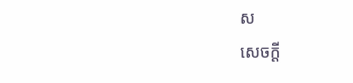ស
សេចក្ដី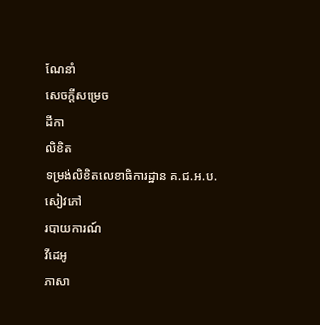ណែនាំ
សេចក្ដីសម្រេច
ដីកា
លិខិត
ទម្រង់លិខិតលេខាធិការដ្ឋាន គ.ជ.អ.ប.
សៀវភៅ
របាយការណ៍
វីដេអូ
ភាសា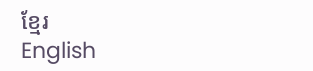ខ្មែរ
English